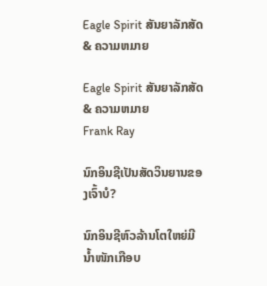Eagle Spirit ສັນຍາລັກສັດ & ຄວາມຫມາຍ

Eagle Spirit ສັນຍາລັກສັດ & ຄວາມຫມາຍ
Frank Ray

ນົກອິນຊີເປັນສັດວິນຍານຂອງເຈົ້າບໍ?

ນົກອິນຊີຫົວລ້ານໂຕໃຫຍ່ມີນໍ້າໜັກເກືອບ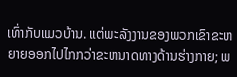ເທົ່າກັບແມວບ້ານ. ແຕ່ພະລັງງານຂອງພວກເຂົາຂະຫຍາຍອອກໄປໄກກວ່າຂະຫນາດທາງດ້ານຮ່າງກາຍ; ພ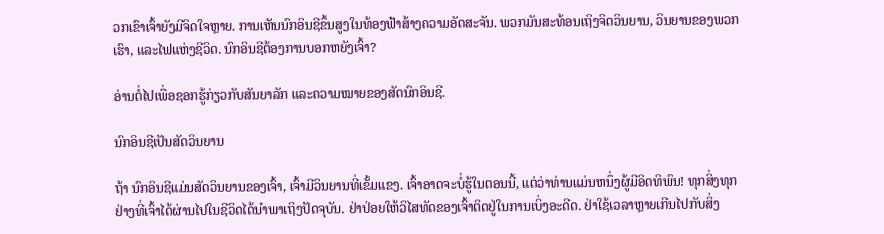ວກເຂົາເຈົ້າຍັງມີຈິດໃຈຫຼາຍ. ການເຫັນນົກອິນຊີຂຶ້ນສູງໃນທ້ອງຟ້າສ້າງຄວາມອັດສະຈັນ. ພວກມັນສະທ້ອນເຖິງຈິດວິນຍານ, ວິນຍານຂອງພວກເຮົາ, ແລະໄຟແຫ່ງຊີວິດ. ນົກອິນຊີຕ້ອງການບອກຫຍັງເຈົ້າ?

ອ່ານຕໍ່ໄປເພື່ອຊອກຮູ້ກ່ຽວກັບສັນຍາລັກ ແລະຄວາມໝາຍຂອງສັດນົກອິນຊີ.

ນົກອິນຊີເປັນສັດວິນຍານ

ຖ້າ ນົກອິນຊີແມ່ນສັດວິນຍານຂອງເຈົ້າ, ເຈົ້າມີວິນຍານທີ່ເຂັ້ມແຂງ. ເຈົ້າອາດຈະບໍ່ຮູ້ໃນຕອນນີ້, ແຕ່ວ່າທ່ານແມ່ນຫນຶ່ງຜູ້ມີອິດທິພົນ! ທຸກສິ່ງທຸກຢ່າງທີ່ເຈົ້າໄດ້ຜ່ານໄປໃນຊີວິດໄດ້ນໍາພາເຖິງປັດຈຸບັນ. ຢ່າປ່ອຍໃຫ້ວິໄສທັດຂອງເຈົ້າຕິດຢູ່ໃນການເບິ່ງອະດີດ. ຢ່າໃຊ້ເວລາຫຼາຍເກີນໄປກັບສິ່ງ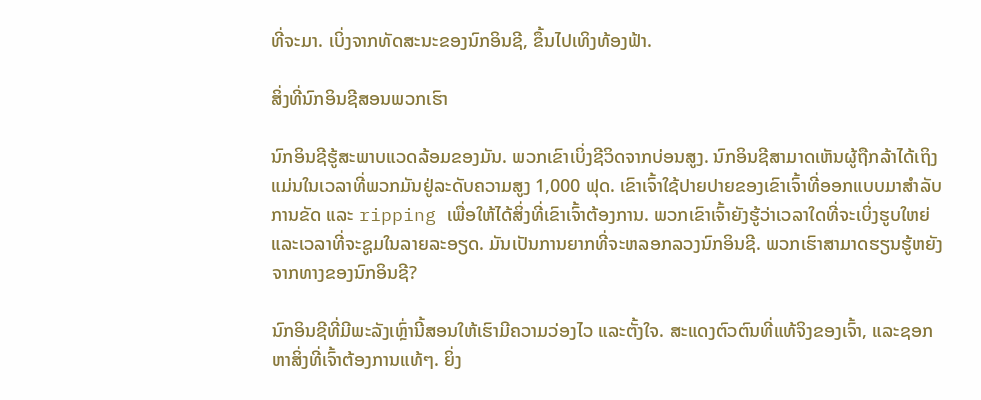ທີ່ຈະມາ. ເບິ່ງຈາກທັດສະນະຂອງນົກອິນຊີ, ຂຶ້ນໄປເທິງທ້ອງຟ້າ.

ສິ່ງທີ່ນົກອິນຊີສອນພວກເຮົາ

ນົກອິນຊີຮູ້ສະພາບແວດລ້ອມຂອງມັນ. ພວກເຂົາເບິ່ງຊີວິດຈາກບ່ອນສູງ. ນົກອິນຊີສາມາດເຫັນຜູ້ຖືກລ້າໄດ້ເຖິງແມ່ນໃນເວລາທີ່ພວກມັນຢູ່ລະດັບຄວາມສູງ 1,000 ຟຸດ. ເຂົາເຈົ້າໃຊ້ປາຍປາຍຂອງເຂົາເຈົ້າທີ່ອອກແບບມາສໍາລັບການຂັດ ແລະ ripping ເພື່ອໃຫ້ໄດ້ສິ່ງທີ່ເຂົາເຈົ້າຕ້ອງການ. ພວກເຂົາເຈົ້າຍັງຮູ້ວ່າເວລາໃດທີ່ຈະເບິ່ງຮູບໃຫຍ່ແລະເວລາທີ່ຈະຊູມໃນລາຍລະອຽດ. ມັນເປັນການຍາກທີ່ຈະຫລອກລວງນົກອິນຊີ. ພວກເຮົາສາມາດຮຽນຮູ້ຫຍັງຈາກທາງຂອງນົກອິນຊີ?

ນົກອິນຊີທີ່ມີພະລັງເຫຼົ່ານີ້ສອນໃຫ້ເຮົາມີຄວາມວ່ອງໄວ ແລະຕັ້ງໃຈ. ສະແດງຕົວຕົນທີ່ແທ້ຈິງຂອງເຈົ້າ, ແລະຊອກຫາສິ່ງທີ່ເຈົ້າຕ້ອງການແທ້ໆ. ຍິ່ງ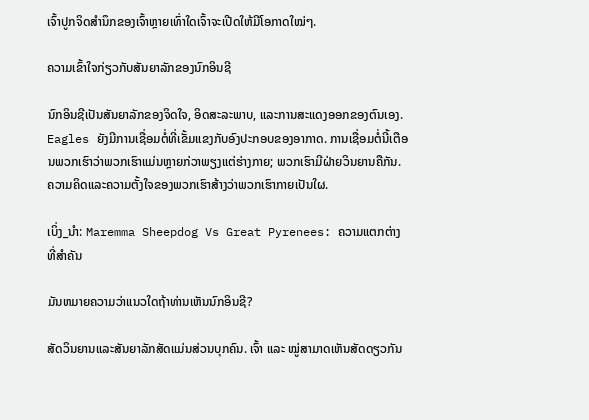ເຈົ້າປູກຈິດສໍານຶກຂອງເຈົ້າຫຼາຍເທົ່າໃດເຈົ້າຈະເປີດໃຫ້ມີໂອກາດໃໝ່ໆ.

ຄວາມເຂົ້າໃຈກ່ຽວກັບສັນຍາລັກຂອງນົກອິນຊີ

ນົກອິນຊີເປັນສັນຍາລັກຂອງຈິດໃຈ, ອິດສະລະພາບ, ແລະການສະແດງອອກຂອງຕົນເອງ. Eagles ຍັງມີການເຊື່ອມຕໍ່ທີ່ເຂັ້ມແຂງກັບອົງປະກອບຂອງອາກາດ. ການເຊື່ອມຕໍ່ນີ້ເຕືອນພວກເຮົາວ່າພວກເຮົາແມ່ນຫຼາຍກ່ວາພຽງແຕ່ຮ່າງກາຍ; ພວກເຮົາມີຝ່າຍວິນຍານຄືກັນ. ຄວາມຄິດແລະຄວາມຕັ້ງໃຈຂອງພວກເຮົາສ້າງວ່າພວກເຮົາກາຍເປັນໃຜ.

ເບິ່ງ_ນຳ: Maremma Sheepdog Vs Great Pyrenees: ຄວາມແຕກຕ່າງທີ່ສໍາຄັນ

ມັນຫມາຍຄວາມວ່າແນວໃດຖ້າທ່ານເຫັນນົກອິນຊີ?

ສັດວິນຍານແລະສັນຍາລັກສັດແມ່ນສ່ວນບຸກຄົນ. ເຈົ້າ ແລະ ໝູ່ສາມາດເຫັນສັດດຽວກັນ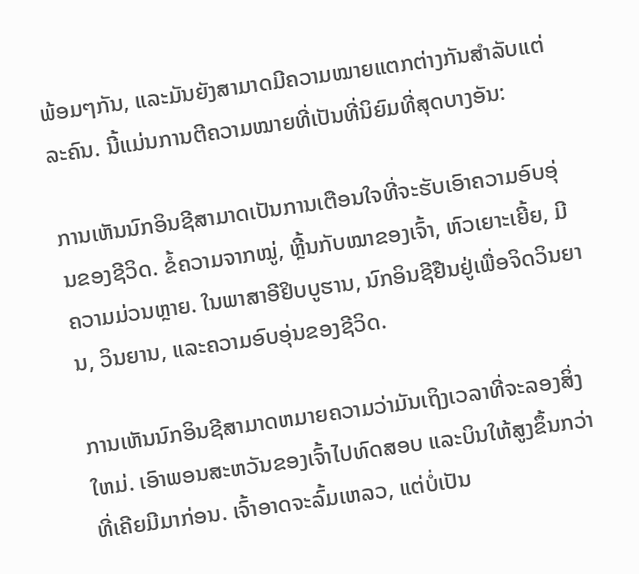ພ້ອມໆກັນ, ແລະມັນຍັງສາມາດມີຄວາມໝາຍແຕກຕ່າງກັນສຳລັບແຕ່ລະຄົນ. ນີ້ແມ່ນການຕີຄວາມໝາຍທີ່ເປັນທີ່ນິຍົມທີ່ສຸດບາງອັນ:

ການເຫັນນົກອິນຊີສາມາດເປັນການເຕືອນໃຈທີ່ຈະຮັບເອົາຄວາມອົບອຸ່ນຂອງຊີວິດ. ຂໍ້ຄວາມຈາກໝູ່, ຫຼີ້ນກັບໝາຂອງເຈົ້າ, ຫົວເຍາະເຍີ້ຍ, ມີຄວາມມ່ວນຫຼາຍ. ໃນພາສາອີຢິບບູຮານ, ນົກອິນຊີຢືນຢູ່ເພື່ອຈິດວິນຍານ, ວິນຍານ, ແລະຄວາມອົບອຸ່ນຂອງຊີວິດ.

ການເຫັນນົກອິນຊີສາມາດຫມາຍຄວາມວ່າມັນເຖິງເວລາທີ່ຈະລອງສິ່ງໃຫມ່. ເອົາພອນສະຫວັນຂອງເຈົ້າໄປທົດສອບ ແລະບິນໃຫ້ສູງຂຶ້ນກວ່າທີ່ເຄີຍມີມາກ່ອນ. ເຈົ້າອາດຈະລົ້ມເຫລວ, ແຕ່ບໍ່ເປັນ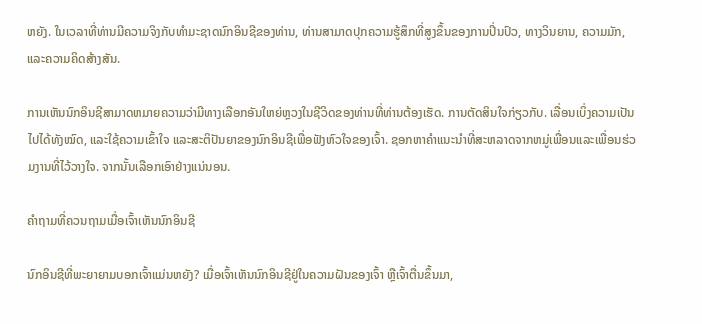ຫຍັງ. ໃນເວລາທີ່ທ່ານມີຄວາມຈິງກັບທໍາມະຊາດນົກອິນຊີຂອງທ່ານ, ທ່ານສາມາດປຸກຄວາມຮູ້ສຶກທີ່ສູງຂຶ້ນຂອງການປິ່ນປົວ, ທາງວິນຍານ, ຄວາມມັກ, ແລະຄວາມຄິດສ້າງສັນ.

ການເຫັນນົກອິນຊີສາມາດຫມາຍຄວາມວ່າມີທາງເລືອກອັນໃຫຍ່ຫຼວງໃນຊີວິດຂອງທ່ານທີ່ທ່ານຕ້ອງເຮັດ. ການຕັດສິນໃຈກ່ຽວກັບ. ເລື່ອນເບິ່ງຄວາມເປັນໄປໄດ້ທັງໝົດ, ແລະໃຊ້ຄວາມເຂົ້າໃຈ ແລະສະຕິປັນຍາຂອງນົກອິນຊີເພື່ອຟັງຫົວໃຈຂອງເຈົ້າ. ຊອກຫາຄໍາແນະນໍາທີ່ສະຫລາດຈາກຫມູ່ເພື່ອນແລະເພື່ອນຮ່ວມງານທີ່ໄວ້ວາງໃຈ. ຈາກນັ້ນເລືອກເອົາຢ່າງແນ່ນອນ.

ຄຳຖາມທີ່ຄວນຖາມເມື່ອເຈົ້າເຫັນນົກອິນຊີ

ນົກອິນຊີທີ່ພະຍາຍາມບອກເຈົ້າແມ່ນຫຍັງ? ເມື່ອເຈົ້າເຫັນນົກອິນຊີຢູ່ໃນຄວາມຝັນຂອງເຈົ້າ ຫຼືເຈົ້າຕື່ນຂຶ້ນມາ,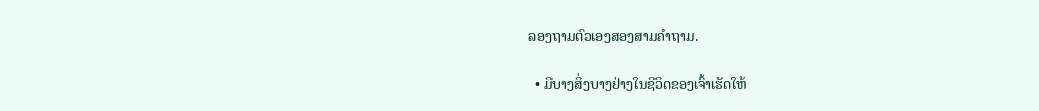ລອງຖາມຕົວເອງສອງສາມຄຳຖາມ.

  • ມີບາງສິ່ງບາງຢ່າງໃນຊີວິດຂອງເຈົ້າເຮັດໃຫ້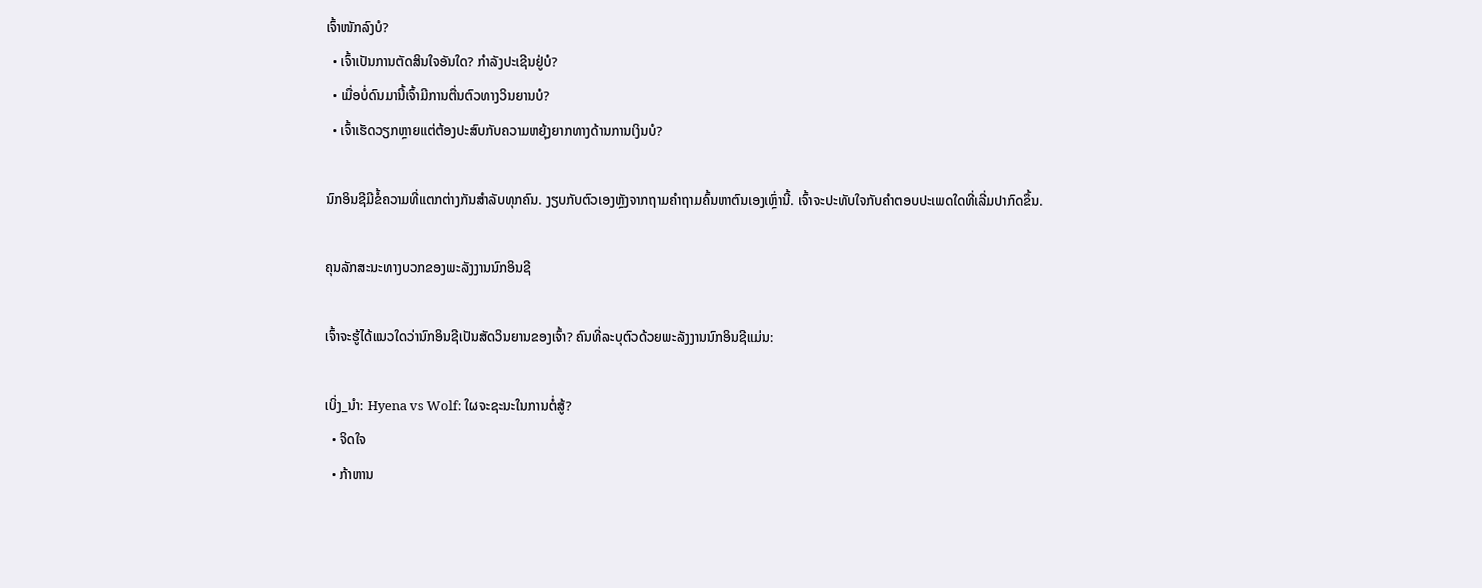ເຈົ້າໜັກລົງບໍ?
  • ເຈົ້າເປັນການຕັດສິນໃຈອັນໃດ? ກໍາລັງປະເຊີນຢູ່ບໍ?
  • ເມື່ອບໍ່ດົນມານີ້ເຈົ້າມີການຕື່ນຕົວທາງວິນຍານບໍ?
  • ເຈົ້າເຮັດວຽກຫຼາຍແຕ່ຕ້ອງປະສົບກັບຄວາມຫຍຸ້ງຍາກທາງດ້ານການເງິນບໍ?

ນົກອິນຊີມີຂໍ້ຄວາມທີ່ແຕກຕ່າງກັນສໍາລັບທຸກຄົນ. ງຽບກັບຕົວເອງຫຼັງຈາກຖາມຄໍາຖາມຄົ້ນຫາຕົນເອງເຫຼົ່ານີ້. ເຈົ້າຈະປະທັບໃຈກັບຄຳຕອບປະເພດໃດທີ່ເລີ່ມປາກົດຂຶ້ນ.

ຄຸນລັກສະນະທາງບວກຂອງພະລັງງານນົກອິນຊີ

ເຈົ້າຈະຮູ້ໄດ້ແນວໃດວ່ານົກອິນຊີເປັນສັດວິນຍານຂອງເຈົ້າ? ຄົນທີ່ລະບຸຕົວດ້ວຍພະລັງງານນົກອິນຊີແມ່ນ:

ເບິ່ງ_ນຳ: Hyena vs Wolf: ໃຜຈະຊະນະໃນການຕໍ່ສູ້?
  • ຈິດໃຈ
  • ກ້າຫານ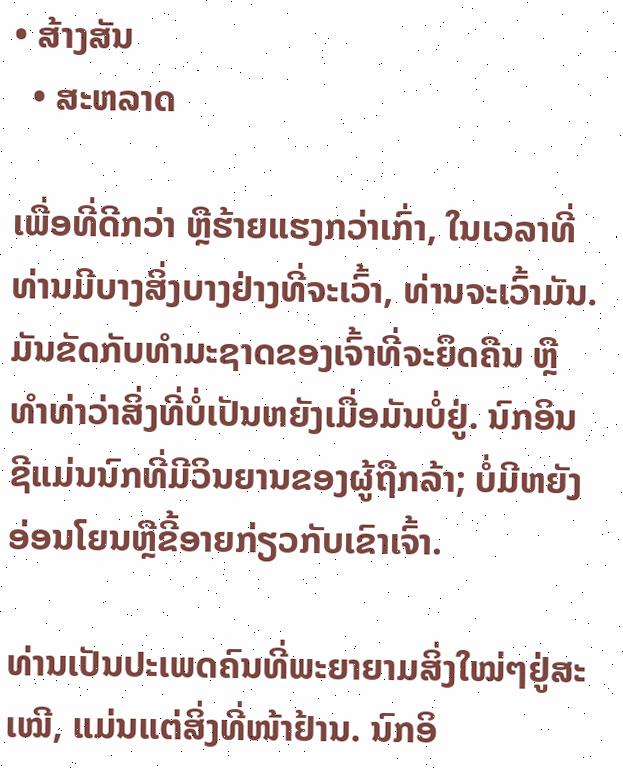• ສ້າງສັນ
  • ສະຫລາດ

ເພື່ອທີ່ດີກວ່າ ຫຼືຮ້າຍແຮງກວ່າເກົ່າ, ໃນເວລາທີ່ທ່ານມີບາງສິ່ງບາງຢ່າງທີ່ຈະເວົ້າ, ທ່ານຈະເວົ້າມັນ. ມັນຂັດກັບທຳມະຊາດຂອງເຈົ້າທີ່ຈະຍຶດຄືນ ຫຼືທຳທ່າວ່າສິ່ງທີ່ບໍ່ເປັນຫຍັງເມື່ອມັນບໍ່ຢູ່. ນົກອິນຊີແມ່ນນົກທີ່ມີວິນຍານຂອງຜູ້ຖືກລ້າ; ບໍ່ມີຫຍັງອ່ອນໂຍນຫຼືຂີ້ອາຍກ່ຽວກັບເຂົາເຈົ້າ.

ທ່ານເປັນປະເພດຄົນທີ່ພະຍາຍາມສິ່ງໃໝ່ໆຢູ່ສະເໝີ, ແມ່ນແຕ່ສິ່ງທີ່ໜ້າຢ້ານ. ນົກອິ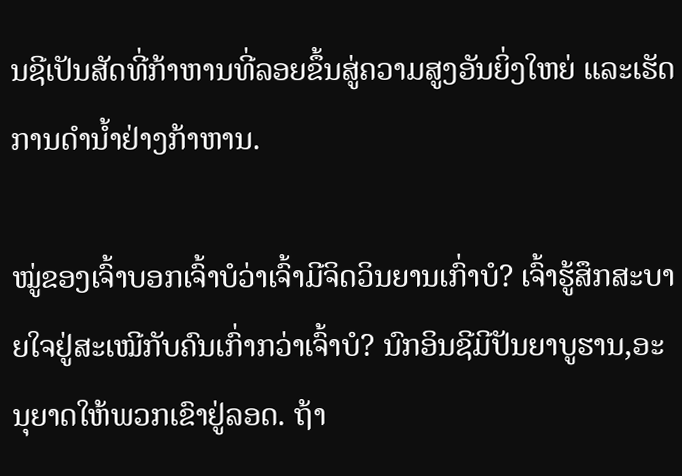ນຊີເປັນສັດທີ່ກ້າຫານທີ່ລອຍຂຶ້ນສູ່ຄວາມສູງອັນຍິ່ງໃຫຍ່ ແລະເຮັດການດຳນ້ຳຢ່າງກ້າຫານ.

ໝູ່ຂອງເຈົ້າບອກເຈົ້າບໍວ່າເຈົ້າມີຈິດວິນຍານເກົ່າບໍ? ເຈົ້າຮູ້ສຶກສະບາຍໃຈຢູ່ສະເໝີກັບຄົນເກົ່າກວ່າເຈົ້າບໍ? ນົກອິນຊີມີປັນຍາບູຮານ,ອະນຸຍາດໃຫ້ພວກເຂົາຢູ່ລອດ. ຖ້າ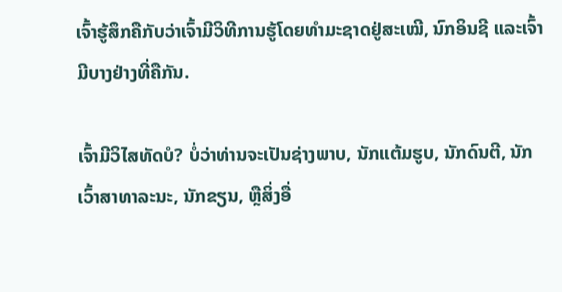ເຈົ້າຮູ້ສຶກຄືກັບວ່າເຈົ້າມີວິທີການຮູ້ໂດຍທໍາມະຊາດຢູ່ສະເໝີ, ນົກອິນຊີ ແລະເຈົ້າມີບາງຢ່າງທີ່ຄືກັນ.

ເຈົ້າມີວິໄສທັດບໍ? ບໍ່ວ່າທ່ານຈະເປັນຊ່າງພາບ, ນັກແຕ້ມຮູບ, ນັກດົນຕີ, ນັກເວົ້າສາທາລະນະ, ນັກຂຽນ, ຫຼືສິ່ງອື່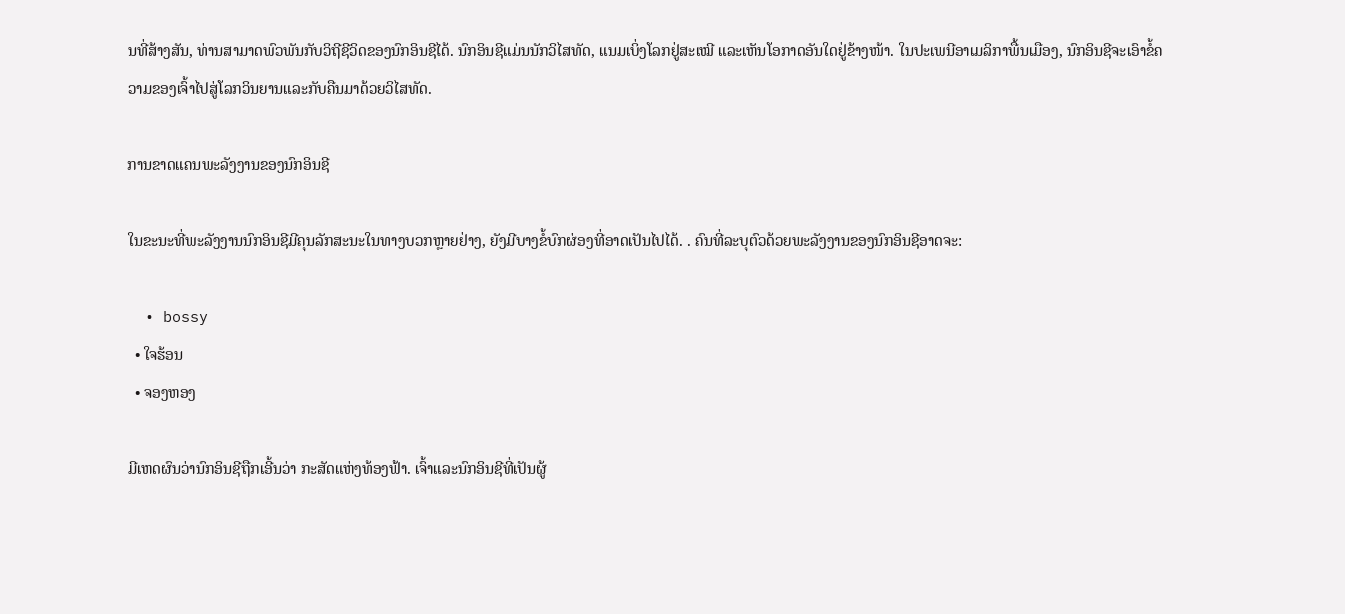ນທີ່ສ້າງສັນ, ທ່ານສາມາດພົວພັນກັບວິຖີຊີວິດຂອງນົກອິນຊີໄດ້. ນົກອິນຊີແມ່ນນັກວິໄສທັດ, ແນມເບິ່ງໂລກຢູ່ສະເໝີ ແລະເຫັນໂອກາດອັນໃດຢູ່ຂ້າງໜ້າ. ໃນປະເພນີອາເມລິກາພື້ນເມືອງ, ນົກອິນຊີຈະເອົາຂໍ້ຄວາມຂອງເຈົ້າໄປສູ່ໂລກວິນຍານແລະກັບຄືນມາດ້ວຍວິໄສທັດ.

ການຂາດແຄນພະລັງງານຂອງນົກອິນຊີ

ໃນຂະນະທີ່ພະລັງງານນົກອິນຊີມີຄຸນລັກສະນະໃນທາງບວກຫຼາຍຢ່າງ, ຍັງມີບາງຂໍ້ບົກຜ່ອງທີ່ອາດເປັນໄປໄດ້. . ຄົນທີ່ລະບຸຕົວດ້ວຍພະລັງງານຂອງນົກອິນຊີອາດຈະ:

  • bossy
  • ໃຈຮ້ອນ
  • ຈອງຫອງ

ມີເຫດຜົນວ່ານົກອິນຊີຖືກເອີ້ນວ່າ ກະສັດແຫ່ງທ້ອງຟ້າ. ເຈົ້າແລະນົກອິນຊີທີ່ເປັນຜູ້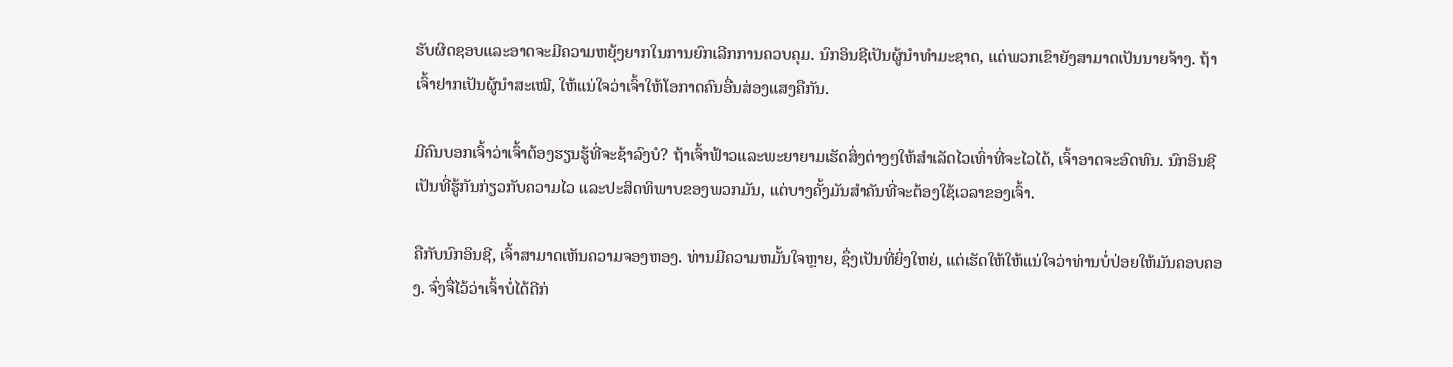ຮັບຜິດຊອບແລະອາດຈະມີຄວາມຫຍຸ້ງຍາກໃນການຍົກເລີກການຄວບຄຸມ. ນົກອິນຊີເປັນຜູ້ນໍາທໍາມະຊາດ, ແຕ່ພວກເຂົາຍັງສາມາດເປັນນາຍຈ້າງ. ຖ້າເຈົ້າຢາກເປັນຜູ້ນໍາສະເໝີ, ໃຫ້ແນ່ໃຈວ່າເຈົ້າໃຫ້ໂອກາດຄົນອື່ນສ່ອງແສງຄືກັນ.

ມີຄົນບອກເຈົ້າວ່າເຈົ້າຕ້ອງຮຽນຮູ້ທີ່ຈະຊ້າລົງບໍ? ຖ້າເຈົ້າຟ້າວແລະພະຍາຍາມເຮັດສິ່ງຕ່າງໆໃຫ້ສຳເລັດໄວເທົ່າທີ່ຈະໄວໄດ້, ເຈົ້າອາດຈະອົດທົນ. ນົກອິນຊີເປັນທີ່ຮູ້ກັນກ່ຽວກັບຄວາມໄວ ແລະປະສິດທິພາບຂອງພວກມັນ, ແຕ່ບາງຄັ້ງມັນສຳຄັນທີ່ຈະຕ້ອງໃຊ້ເວລາຂອງເຈົ້າ.

ຄືກັບນົກອິນຊີ, ເຈົ້າສາມາດເຫັນຄວາມຈອງຫອງ. ທ່ານມີຄວາມຫມັ້ນໃຈຫຼາຍ, ຊຶ່ງເປັນທີ່ຍິ່ງໃຫຍ່, ແຕ່ເຮັດໃຫ້ໃຫ້ແນ່ໃຈວ່າທ່ານບໍ່ປ່ອຍໃຫ້ມັນຄອບຄອງ. ຈົ່ງຈື່ໄວ້ວ່າເຈົ້າບໍ່ໄດ້ດີກ່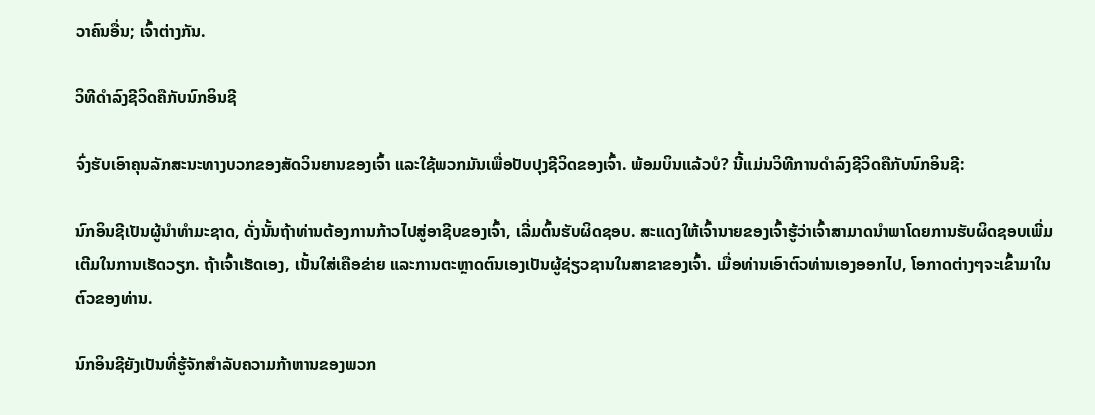ວາຄົນອື່ນ; ເຈົ້າຕ່າງກັນ.

ວິທີດຳລົງຊີວິດຄືກັບນົກອິນຊີ

ຈົ່ງຮັບເອົາຄຸນລັກສະນະທາງບວກຂອງສັດວິນຍານຂອງເຈົ້າ ແລະໃຊ້ພວກມັນເພື່ອປັບປຸງຊີວິດຂອງເຈົ້າ. ພ້ອມບິນແລ້ວບໍ? ນີ້ແມ່ນວິທີການດໍາລົງຊີວິດຄືກັບນົກອິນຊີ:

ນົກອິນຊີເປັນຜູ້ນໍາທໍາມະຊາດ, ດັ່ງນັ້ນຖ້າທ່ານຕ້ອງການກ້າວໄປສູ່ອາຊີບຂອງເຈົ້າ, ເລີ່ມຕົ້ນຮັບຜິດຊອບ. ສະແດງໃຫ້ເຈົ້ານາຍຂອງເຈົ້າຮູ້ວ່າເຈົ້າສາມາດນໍາພາໂດຍການຮັບຜິດຊອບເພີ່ມເຕີມໃນການເຮັດວຽກ. ຖ້າເຈົ້າເຮັດເອງ, ເນັ້ນໃສ່ເຄືອຂ່າຍ ແລະການຕະຫຼາດຕົນເອງເປັນຜູ້ຊ່ຽວຊານໃນສາຂາຂອງເຈົ້າ. ເມື່ອທ່ານເອົາຕົວທ່ານເອງອອກໄປ, ໂອກາດຕ່າງໆຈະເຂົ້າມາໃນຕົວຂອງທ່ານ.

ນົກອິນຊີຍັງເປັນທີ່ຮູ້ຈັກສໍາລັບຄວາມກ້າຫານຂອງພວກ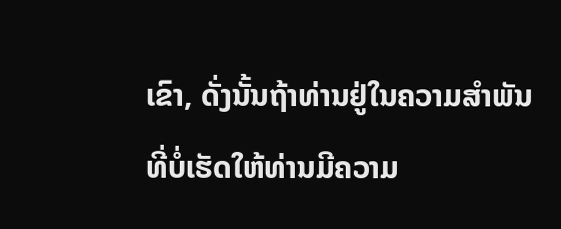ເຂົາ, ດັ່ງນັ້ນຖ້າທ່ານຢູ່ໃນຄວາມສໍາພັນທີ່ບໍ່ເຮັດໃຫ້ທ່ານມີຄວາມ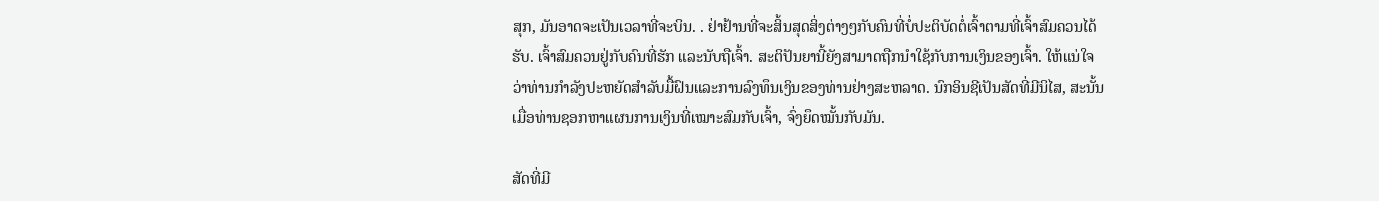ສຸກ, ມັນອາດຈະເປັນເວລາທີ່ຈະບິນ. . ຢ່າຢ້ານທີ່ຈະສິ້ນສຸດສິ່ງຕ່າງໆກັບຄົນທີ່ບໍ່ປະຕິບັດຕໍ່ເຈົ້າຕາມທີ່ເຈົ້າສົມຄວນໄດ້ຮັບ. ເຈົ້າສົມຄວນຢູ່ກັບຄົນທີ່ຮັກ ແລະນັບຖືເຈົ້າ. ສະຕິປັນຍານີ້ຍັງສາມາດຖືກນໍາໃຊ້ກັບການເງິນຂອງເຈົ້າ. ໃຫ້ແນ່ໃຈວ່າທ່ານກໍາລັງປະຫຍັດສໍາລັບມື້ຝົນແລະການລົງທຶນເງິນຂອງທ່ານຢ່າງສະຫລາດ. ນົກອິນຊີເປັນສັດທີ່ມີນິໄສ, ສະນັ້ນເມື່ອທ່ານຊອກຫາແຜນການເງິນທີ່ເໝາະສົມກັບເຈົ້າ, ຈົ່ງຍຶດໝັ້ນກັບມັນ.

ສັດທີ່ມີ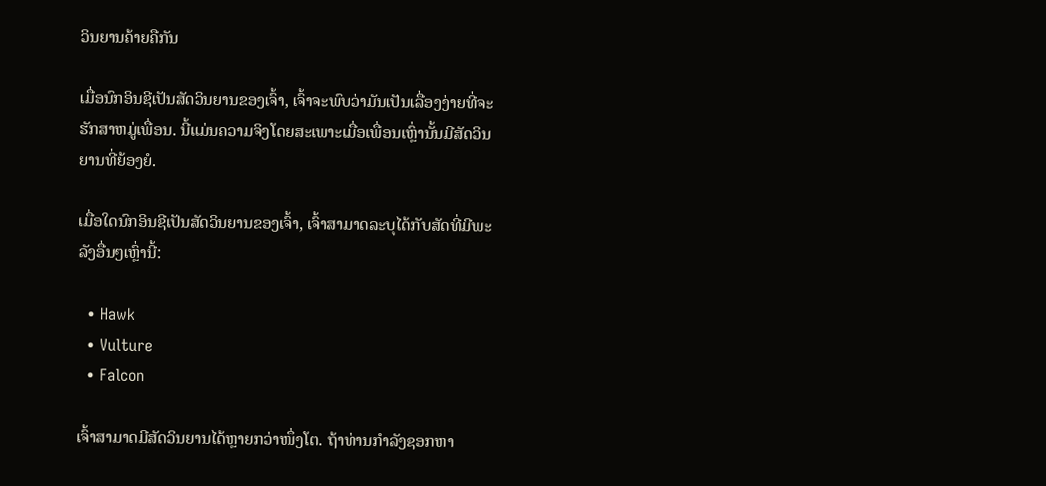ວິນຍານຄ້າຍຄືກັນ

ເມື່ອນົກອິນຊີເປັນສັດວິນຍານຂອງເຈົ້າ, ເຈົ້າຈະພົບວ່າມັນເປັນເລື່ອງງ່າຍທີ່ຈະ ຮັກສາຫມູ່ເພື່ອນ. ນີ້ແມ່ນຄວາມຈິງໂດຍສະເພາະເມື່ອເພື່ອນເຫຼົ່ານັ້ນມີສັດວິນຍານທີ່ຍ້ອງຍໍ.

ເມື່ອໃດນົກອິນຊີເປັນສັດວິນຍານຂອງເຈົ້າ, ເຈົ້າສາມາດລະບຸໄດ້ກັບສັດທີ່ມີພະລັງອື່ນໆເຫຼົ່ານີ້:

  • Hawk
  • Vulture
  • Falcon

ເຈົ້າສາມາດມີສັດວິນຍານໄດ້ຫຼາຍກວ່າໜຶ່ງໂຕ. ຖ້າທ່ານກໍາລັງຊອກຫາ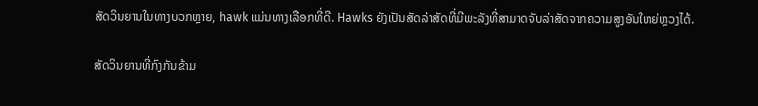ສັດວິນຍານໃນທາງບວກຫຼາຍ, hawk ແມ່ນທາງເລືອກທີ່ດີ. Hawks ຍັງເປັນສັດລ່າສັດທີ່ມີພະລັງທີ່ສາມາດຈັບລ່າສັດຈາກຄວາມສູງອັນໃຫຍ່ຫຼວງໄດ້.

ສັດວິນຍານທີ່ກົງກັນຂ້າມ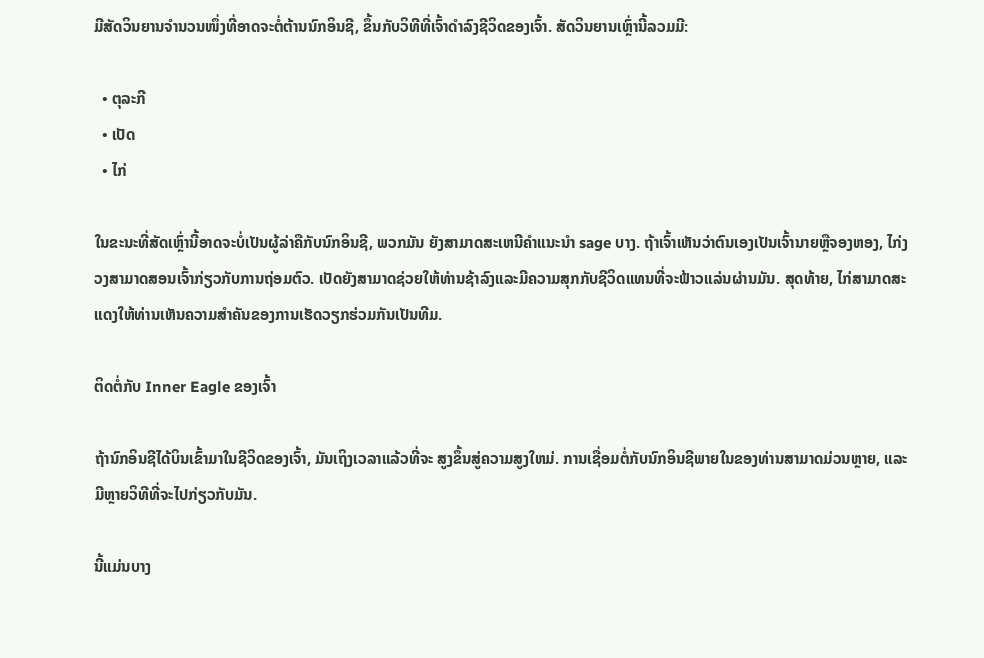ມີສັດວິນຍານຈຳນວນໜຶ່ງທີ່ອາດຈະຕໍ່ຕ້ານນົກອິນຊີ, ຂຶ້ນກັບວິທີທີ່ເຈົ້າດຳລົງຊີວິດຂອງເຈົ້າ. ສັດວິນຍານເຫຼົ່ານີ້ລວມມີ:

  • ຕຸລະກີ
  • ເປັດ
  • ໄກ່

ໃນຂະນະທີ່ສັດເຫຼົ່ານີ້ອາດຈະບໍ່ເປັນຜູ້ລ່າຄືກັບນົກອິນຊີ, ພວກມັນ ຍັງສາມາດສະເຫນີຄໍາແນະນໍາ sage ບາງ. ຖ້າເຈົ້າເຫັນວ່າຕົນເອງເປັນເຈົ້ານາຍຫຼືຈອງຫອງ, ໄກ່ງວງສາມາດສອນເຈົ້າກ່ຽວກັບການຖ່ອມຕົວ. ເປັດຍັງສາມາດຊ່ວຍໃຫ້ທ່ານຊ້າລົງແລະມີຄວາມສຸກກັບຊີວິດແທນທີ່ຈະຟ້າວແລ່ນຜ່ານມັນ. ສຸດທ້າຍ, ໄກ່ສາມາດສະແດງໃຫ້ທ່ານເຫັນຄວາມສໍາຄັນຂອງການເຮັດວຽກຮ່ວມກັນເປັນທີມ.

ຕິດຕໍ່ກັບ Inner Eagle ຂອງເຈົ້າ

ຖ້ານົກອິນຊີໄດ້ບິນເຂົ້າມາໃນຊີວິດຂອງເຈົ້າ, ມັນເຖິງເວລາແລ້ວທີ່ຈະ ສູງຂຶ້ນສູ່ຄວາມສູງໃຫມ່. ການເຊື່ອມຕໍ່ກັບນົກອິນຊີພາຍໃນຂອງທ່ານສາມາດມ່ວນຫຼາຍ, ແລະມີຫຼາຍວິທີທີ່ຈະໄປກ່ຽວກັບມັນ.

ນີ້ແມ່ນບາງ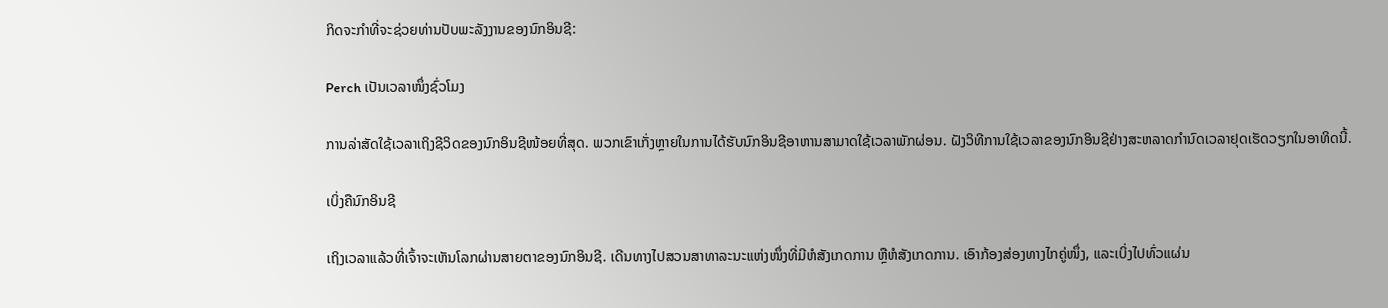ກິດຈະກໍາທີ່ຈະຊ່ວຍທ່ານປັບພະລັງງານຂອງນົກອິນຊີ:

Perch ເປັນເວລາໜຶ່ງຊົ່ວໂມງ

ການລ່າສັດໃຊ້ເວລາເຖິງຊີວິດຂອງນົກອິນຊີໜ້ອຍທີ່ສຸດ. ພວກເຂົາເກັ່ງຫຼາຍໃນການໄດ້ຮັບນົກອິນຊີອາຫານສາມາດໃຊ້ເວລາພັກຜ່ອນ. ຝັງວິທີການໃຊ້ເວລາຂອງນົກອິນຊີຢ່າງສະຫລາດກຳນົດເວລາຢຸດເຮັດວຽກໃນອາທິດນີ້.

ເບິ່ງຄືນົກອິນຊີ

ເຖິງເວລາແລ້ວທີ່ເຈົ້າຈະເຫັນໂລກຜ່ານສາຍຕາຂອງນົກອິນຊີ. ເດີນທາງໄປສວນສາທາລະນະແຫ່ງໜຶ່ງທີ່ມີຫໍສັງເກດການ ຫຼືຫໍສັງເກດການ. ເອົາກ້ອງສ່ອງທາງໄກຄູ່ໜຶ່ງ, ແລະເບິ່ງໄປທົ່ວແຜ່ນ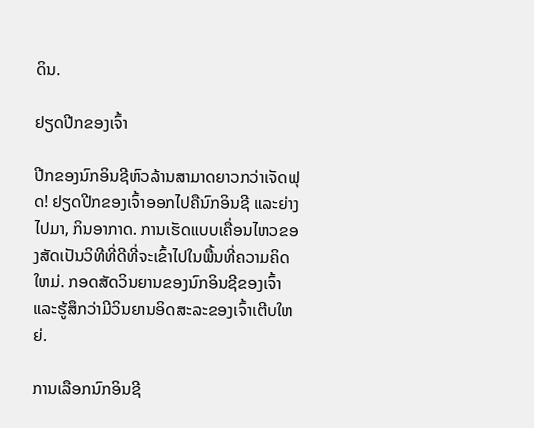ດິນ.

ຢຽດປີກຂອງເຈົ້າ

ປີກຂອງນົກອິນຊີຫົວລ້ານສາມາດຍາວກວ່າເຈັດຟຸດ! ຢຽດປີກຂອງເຈົ້າອອກໄປຄືນົກອິນຊີ ແລະຍ່າງໄປມາ, ກິນອາກາດ. ການເຮັດແບບເຄື່ອນໄຫວຂອງສັດເປັນວິທີທີ່ດີທີ່ຈະເຂົ້າໄປໃນພື້ນທີ່ຄວາມຄິດໃຫມ່. ກອດສັດວິນຍານຂອງນົກອິນຊີຂອງເຈົ້າ ແລະຮູ້ສຶກວ່າມີວິນຍານອິດສະລະຂອງເຈົ້າເຕີບໃຫຍ່.

ການເລືອກນົກອິນຊີ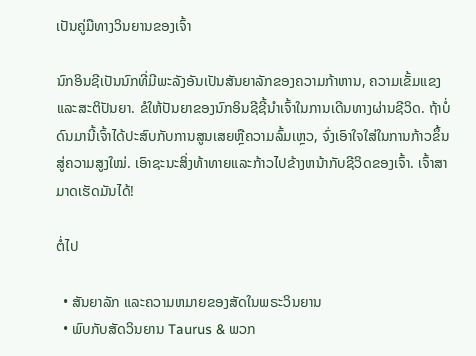ເປັນຄູ່ມືທາງວິນຍານຂອງເຈົ້າ

ນົກອິນຊີເປັນນົກທີ່ມີພະລັງອັນເປັນສັນຍາລັກຂອງຄວາມກ້າຫານ, ຄວາມເຂັ້ມແຂງ ແລະສະຕິປັນຍາ. ຂໍໃຫ້ປັນຍາຂອງນົກອິນຊີຊີ້ນຳເຈົ້າໃນການເດີນທາງຜ່ານຊີວິດ. ຖ້າບໍ່ດົນມານີ້ເຈົ້າໄດ້ປະສົບກັບການສູນເສຍຫຼືຄວາມລົ້ມເຫຼວ, ຈົ່ງເອົາໃຈໃສ່ໃນການກ້າວຂຶ້ນສູ່ຄວາມສູງໃໝ່. ເອົາຊະນະສິ່ງທ້າທາຍແລະກ້າວໄປຂ້າງຫນ້າກັບຊີວິດຂອງເຈົ້າ. ເຈົ້າສາມາດເຮັດມັນໄດ້!

ຕໍ່ໄປ

  • ສັນຍາລັກ ແລະຄວາມຫມາຍຂອງສັດໃນພຣະວິນຍານ
  • ພົບກັບສັດວິນຍານ Taurus & ພວກ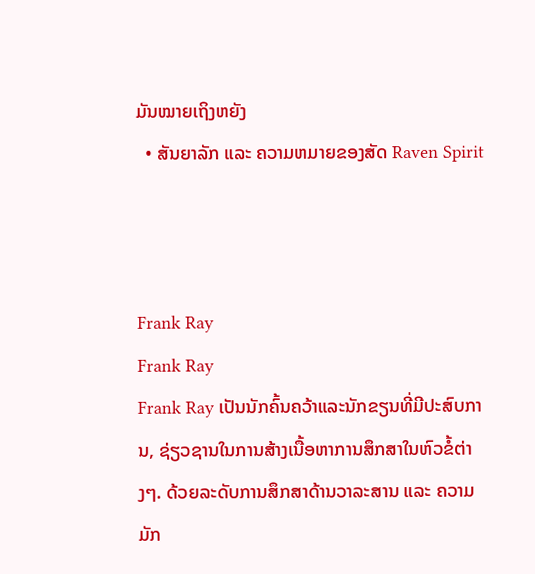ມັນໝາຍເຖິງຫຍັງ
  • ສັນຍາລັກ ແລະ ຄວາມຫມາຍຂອງສັດ Raven Spirit



Frank Ray
Frank Ray
Frank Ray ເປັນນັກຄົ້ນຄວ້າແລະນັກຂຽນທີ່ມີປະສົບການ, ຊ່ຽວຊານໃນການສ້າງເນື້ອຫາການສຶກສາໃນຫົວຂໍ້ຕ່າງໆ. ດ້ວຍລະດັບການສຶກສາດ້ານວາລະສານ ແລະ ຄວາມມັກ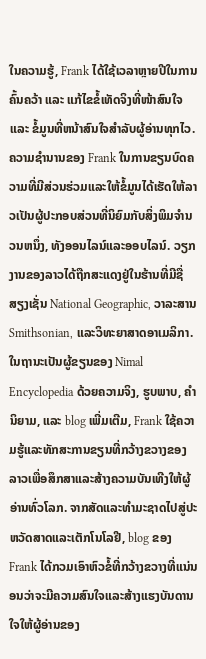ໃນຄວາມຮູ້, Frank ໄດ້ໃຊ້ເວລາຫຼາຍປີໃນການຄົ້ນຄວ້າ ແລະ ແກ້ໄຂຂໍ້ເທັດຈິງທີ່ໜ້າສົນໃຈ ແລະ ຂໍ້ມູນທີ່ຫນ້າສົນໃຈສຳລັບຜູ້ອ່ານທຸກໄວ.ຄວາມຊໍານານຂອງ Frank ໃນການຂຽນບົດຄວາມທີ່ມີສ່ວນຮ່ວມແລະໃຫ້ຂໍ້ມູນໄດ້ເຮັດໃຫ້ລາວເປັນຜູ້ປະກອບສ່ວນທີ່ນິຍົມກັບສິ່ງພິມຈໍານວນຫນຶ່ງ, ທັງອອນໄລນ໌ແລະອອບໄລນ໌. ວຽກງານຂອງລາວໄດ້ຖືກສະແດງຢູ່ໃນຮ້ານທີ່ມີຊື່ສຽງເຊັ່ນ National Geographic, ວາລະສານ Smithsonian, ແລະວິທະຍາສາດອາເມລິກາ.ໃນຖານະເປັນຜູ້ຂຽນຂອງ Nimal Encyclopedia ດ້ວຍຄວາມຈິງ, ຮູບພາບ, ຄໍານິຍາມ, ແລະ blog ເພີ່ມເຕີມ, Frank ໃຊ້ຄວາມຮູ້ແລະທັກສະການຂຽນທີ່ກວ້າງຂວາງຂອງລາວເພື່ອສຶກສາແລະສ້າງຄວາມບັນເທີງໃຫ້ຜູ້ອ່ານທົ່ວໂລກ. ຈາກສັດແລະທໍາມະຊາດໄປສູ່ປະຫວັດສາດແລະເຕັກໂນໂລຢີ, blog ຂອງ Frank ໄດ້ກວມເອົາຫົວຂໍ້ທີ່ກວ້າງຂວາງທີ່ແນ່ນອນວ່າຈະມີຄວາມສົນໃຈແລະສ້າງແຮງບັນດານໃຈໃຫ້ຜູ້ອ່ານຂອງ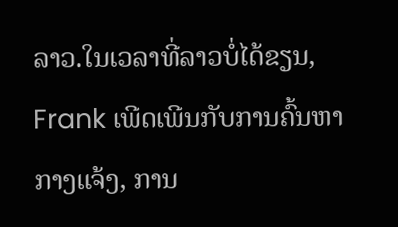ລາວ.ໃນເວລາທີ່ລາວບໍ່ໄດ້ຂຽນ, Frank ເພີດເພີນກັບການຄົ້ນຫາກາງແຈ້ງ, ການ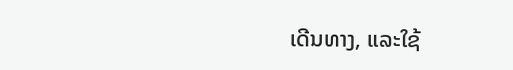ເດີນທາງ, ແລະໃຊ້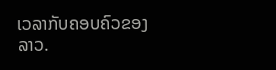ເວລາກັບຄອບຄົວຂອງລາວ.